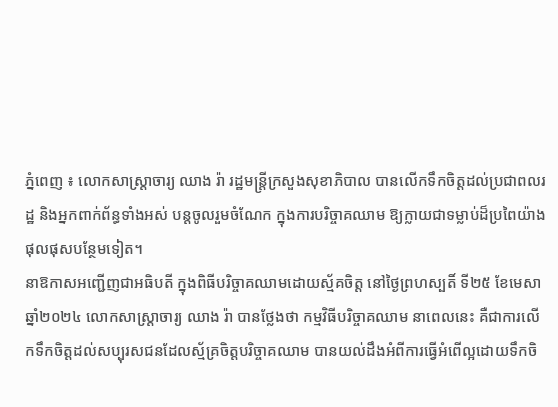ភ្នំពេញ ៖ លោកសាស្ត្រាចារ្យ ឈាង រ៉ា រដ្ឋមន្ត្រីក្រសួងសុខាភិបាល បានលើកទឹកចិត្តដល់ប្រជាពលរដ្ឋ និងអ្នកពាក់ព័ន្ធទាំងអស់ បន្តចូលរួមចំណែក ក្នុងការបរិច្ចាគឈាម ឱ្យក្លាយជាទម្លាប់ដ៏ប្រពៃយ៉ាងផុលផុសបន្ថែមទៀត។
នាឱកាសអញ្ជើញជាអធិបតី ក្នុងពិធីបរិច្ចាគឈាមដោយស្ម័គចិត្ត នៅថៃ្ងព្រហស្បតិ៍ ទី២៥ ខែមេសា ឆ្នាំ២០២៤ លោកសាស្ត្រាចារ្យ ឈាង រ៉ា បានថ្លែងថា កម្មវិធីបរិច្ចាគឈាម នាពេលនេះ គឺជាការលើកទឹកចិត្តដល់សប្បុរសជនដែលស្ម័គ្រចិត្តបរិច្ចាគឈាម បានយល់ដឹងអំពីការធ្វើអំពើល្អដោយទឹកចិ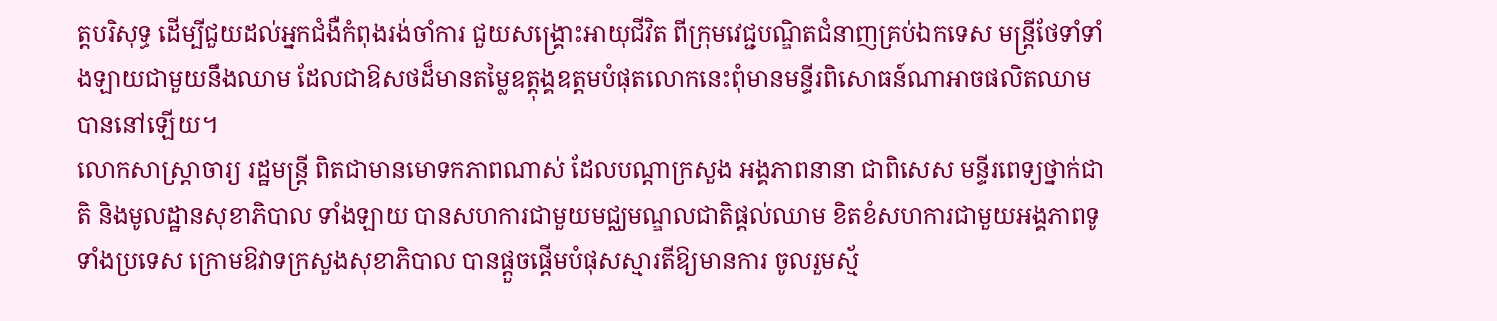ត្តបរិសុទ្ធ ដើម្បីជួយដល់អ្នកជំងឺកំពុងរង់ចាំការ ជួយសង្គ្រោះអាយុជីវិត ពីក្រុមវេជ្ជបណ្ឌិតជំនាញគ្រប់ឯកទេស មន្ត្រីថែទាំទាំងឡាយជាមួយនឹងឈាម ដែលជាឱសថដ៏មានតម្លៃឧត្តុង្គឧត្តមបំផុតលោកនេះពុំមានមន្ទីរពិសោធន៍ណាអាចផលិតឈាមបាននៅឡើយ។
លោកសាស្ត្រាចារ្យ រដ្ឋមន្ដ្រី ពិតជាមានមោទកភាពណាស់ ដែលបណ្តាក្រសួង អង្គភាពនានា ជាពិសេស មន្ទីរពេទ្យថ្នាក់ជាតិ និងមូលដ្ឋានសុខាភិបាល ទាំងឡាយ បានសហការជាមួយមជ្ឈមណ្ឌលជាតិផ្ដល់ឈាម ខិតខំសហការជាមួយអង្គភាពទូទាំងប្រទេស ក្រោមឱវាទក្រសួងសុខាភិបាល បានផ្តួចផ្តើមបំផុសស្មារតីឱ្យមានការ ចូលរួមស្ម័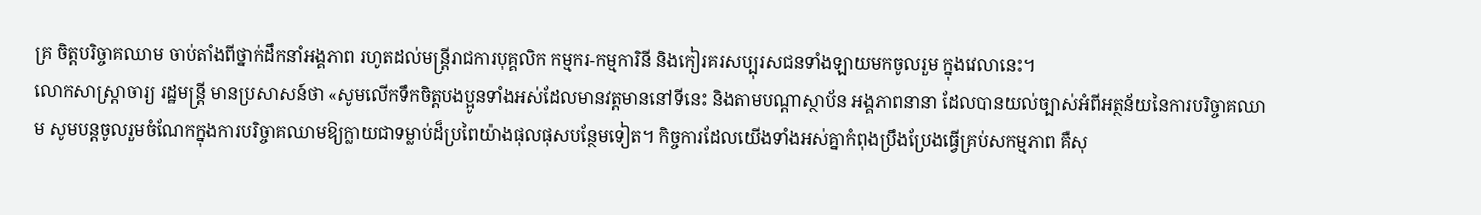គ្រ ចិត្តបរិច្ចាគឈាម ចាប់តាំងពីថ្នាក់ដឹកនាំអង្គភាព រហូតដល់មន្ត្រីរាជការបុគ្គលិក កម្មករ-កម្មការិនី និងកៀរគរសប្បុរសជនទាំងឡាយមកចូលរួម ក្នុងវេលានេះ។
លោកសាស្ត្រាចារ្យ រដ្ឋមន្ដ្រី មានប្រសាសន៍ថា «សូមលើកទឹកចិត្តបងប្អូនទាំងអស់ដែលមានវត្តមាននៅទីនេះ និងតាមបណ្តាស្ថាប័ន អង្គភាពនានា ដែលបានយល់ច្បាស់អំពីអត្ថន័យនៃការបរិច្ចាគឈាម សូមបន្តចូលរួមចំណែកក្នុងការបរិច្ចាគឈាមឱ្យក្លាយជាទម្លាប់ដ៏ប្រពៃយ៉ាងផុលផុសបន្ថែមទៀត។ កិច្ចការដែលយើងទាំងអស់គ្នាកំពុងប្រឹងប្រែងធ្វើគ្រប់សកម្មភាព គឺសុ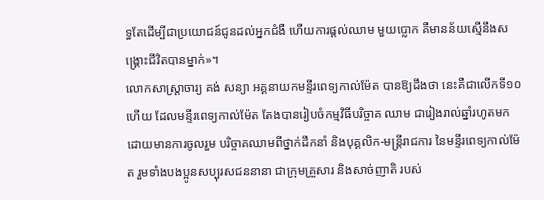ទ្ធតែដើម្បីជាប្រយោជន៍ជូនដល់អ្នកជំងឺ ហើយការផ្តល់ឈាម មួយប្លោក គឺមានន័យស្មើនឹងសង្គ្រោះជីវិតបានម្នាក់»។
លោកសាស្ត្រាចារ្យ គង់ សន្យា អគ្គនាយកមន្ទីរពេទ្យកាល់ម៉ែត បានឱ្យដឹងថា នេះគឺជាលើកទី១០ហើយ ដែលមន្ទីរពេទ្យកាល់ម៉ែត តែងបានរៀបចំកម្មវិធីបរិច្ចាគ ឈាម ជារៀងរាល់ឆ្នាំរហូតមក ដោយមានការចូលរួម បរិច្ចាគឈាមពីថ្នាក់ដឹកនាំ និងបុគ្គលិក-មន្ត្រីរាជការ នៃមន្ទីរពេទ្យកាល់ម៉ែត រួមទាំងបងប្អូនសប្បុរសជននានា ជាក្រុមគ្រួសារ និងសាច់ញាតិ របស់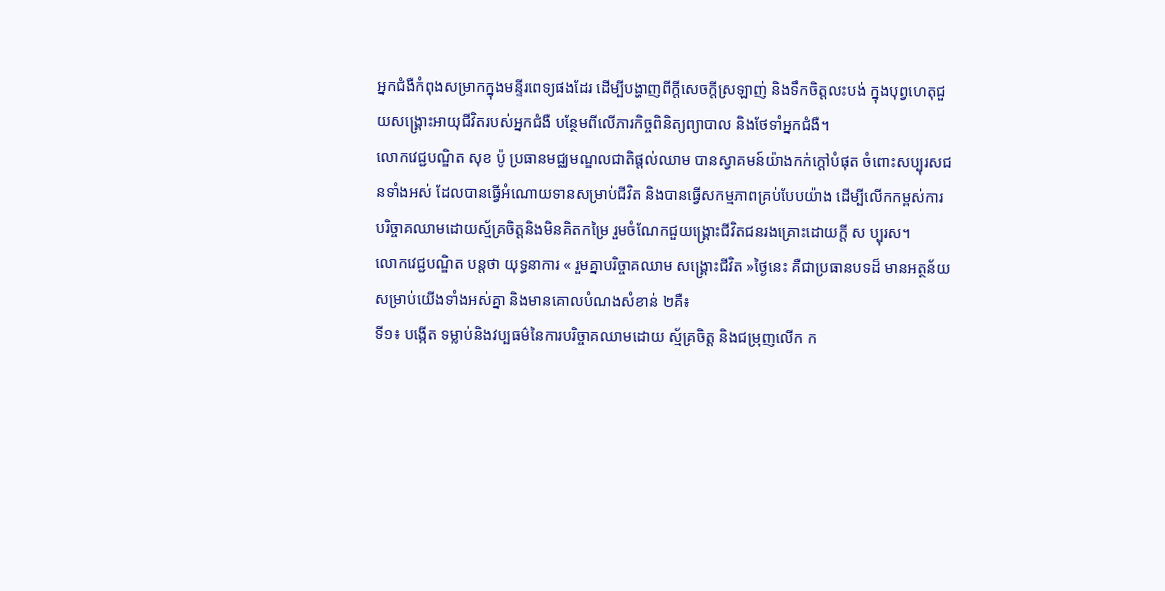អ្នកជំងឺកំពុងសម្រាកក្នុងមន្ទីរពេទ្យផងដែរ ដើម្បីបង្ហាញពីក្តីសេចក្តីស្រឡាញ់ និងទឹកចិត្តលះបង់ ក្នុងបុព្វហេតុជួយសង្គ្រោះអាយុជីវិតរបស់អ្នកជំងឺ បន្ថែមពីលើភារកិច្ចពិនិត្យព្យាបាល និងថែទាំអ្នកជំងឺ។
លោកវេជ្ជបណ្ឌិត សុខ ប៉ូ ប្រធានមជ្ឈមណ្ឌលជាតិផ្ដល់ឈាម បានស្វាគមន៍យ៉ាងកក់ក្តៅបំផុត ចំពោះសប្បុរសជនទាំងអស់ ដែលបានធ្វើអំណោយទានសម្រាប់ជីវិត និងបានធ្វើសកម្មភាពគ្រប់បែបយ៉ាង ដើម្បីលើកកម្ពស់ការ បរិច្ចាគឈាមដោយស្ម័គ្រចិត្តនិងមិនគិតកម្រៃ រួមចំណែកជួយង្គ្រោះជីវិតជនរងគ្រោះដោយក្តី ស ប្បុរស។
លោកវេជ្ជបណ្ឌិត បន្ដថា យុទ្ធនាការ « រួមគ្នាបរិច្ចាគឈាម សង្គ្រោះជីវិត »ថ្ងៃនេះ គឺជាប្រធានបទដ៏ មានអត្ថន័យ សម្រាប់យើងទាំងអស់គ្នា និងមានគោលបំណងសំខាន់ ២គឺ៖
ទី១៖ បង្កើត ទម្លាប់និងវប្បធម៌នៃការបរិច្ចាគឈាមដោយ ស្ម័គ្រចិត្ត និងជម្រុញលើក ក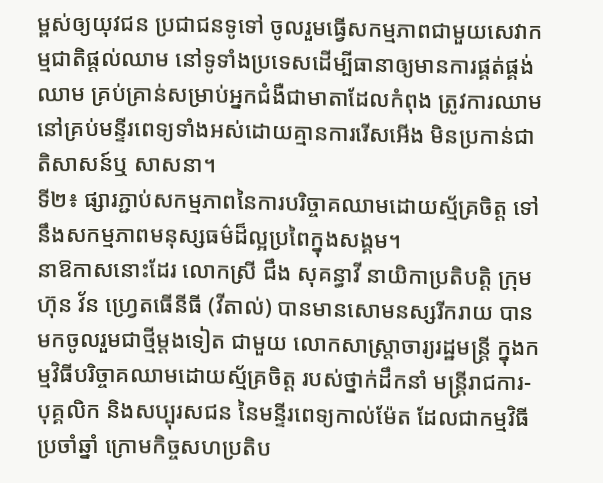ម្ពស់ឲ្យយុវជន ប្រជាជនទូទៅ ចូលរួមធ្វើសកម្មភាពជាមួយសេវាកម្មជាតិផ្តល់ឈាម នៅទូទាំងប្រទេសដើម្បីធានាឲ្យមានការផ្គត់ផ្គង់ឈាម គ្រប់គ្រាន់សម្រាប់អ្នកជំងឺជាមាតាដែលកំពុង ត្រូវការឈាមនៅគ្រប់មន្ទីរពេទ្យទាំងអស់ដោយគ្មានការរើសអើង មិនប្រកាន់ជាតិសាសន៍ឬ សាសនា។
ទី២៖ ផ្សារភ្ជាប់សកម្មភាពនៃការបរិច្ចាគឈាមដោយស្ម័គ្រចិត្ត ទៅនឹងសកម្មភាពមនុស្សធម៌ដ៏ល្អប្រពៃក្នុងសង្គម។
នាឱកាសនោះដែរ លោកស្រី ជឹង សុគន្ធាវី នាយិកាប្រតិបត្តិ ក្រុមហ៊ុន វ័ន ហ្វ្រេតធើនីធី (វីតាល់) បានមានសោមនស្សរីករាយ បានមកចូលរួមជាថ្មីម្តងទៀត ជាមួយ លោកសាស្ត្រាចារ្យរដ្ឋមន្ត្រី ក្នុងកម្មវិធីបរិច្ចាគឈាមដោយស្ម័គ្រចិត្ត របស់ថ្នាក់ដឹកនាំ មន្ត្រីរាជការ-បុគ្គលិក និងសប្បុរសជន នៃមន្ទីរពេទ្យកាល់ម៉ែត ដែលជាកម្មវិធីប្រចាំឆ្នាំ ក្រោមកិច្ចសហប្រតិប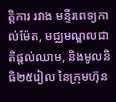ត្តិការ រវាង មន្ទីរពេទ្យកាល់ម៉ែត, មជ្ឈមណ្ឌលជាតិផ្តល់ឈាម, និងមូលនិធិ២៥រៀល នៃក្រុមហ៊ុន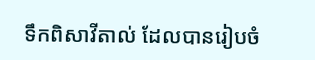ទឹកពិសាវីតាល់ ដែលបានរៀបចំ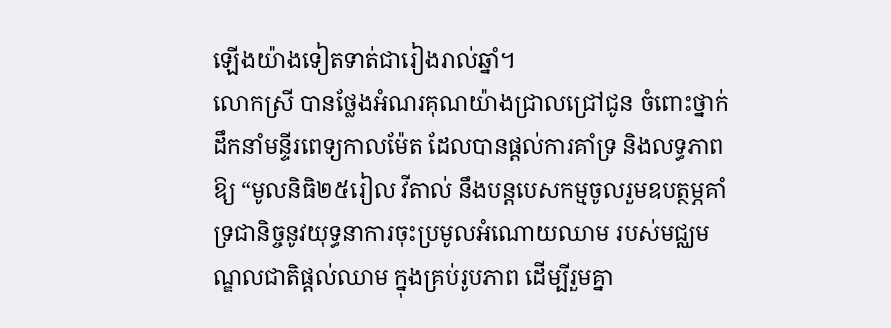ឡើងយ៉ាងទៀតទាត់ជារៀងរាល់ឆ្នាំ។
លោកស្រី បានថ្លែងអំណរគុណយ៉ាងជ្រាលជ្រៅជូន ចំពោះថ្នាក់ដឹកនាំមន្ទីរពេទ្យកាលម៉ែត ដែលបានផ្តល់ការគាំទ្រ និងលទ្ធភាពឱ្យ “មូលនិធិ២៥រៀល វីតាល់ នឹងបន្តបេសកម្មចូលរួមឧបត្ថម្ភគាំទ្រជានិច្ចនូវយុទ្ធនាការចុះប្រមូលអំណោយឈាម របស់មជ្ឈមណ្ឌលជាតិផ្តល់ឈាម ក្នុងគ្រប់រូបភាព ដើម្បីរួមគ្នា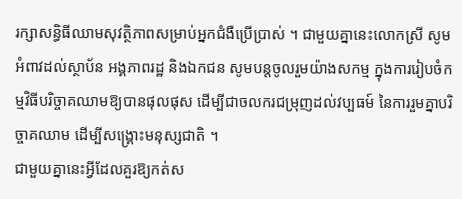រក្សាសន្ធិធីឈាមសុវត្ថិភាពសម្រាប់អ្នកជំងឺប្រើប្រាស់ ។ ជាមួយគ្នានេះលោកស្រី សូមអំពាវដល់ស្ថាប័ន អង្គភាពរដ្ឋ និងឯកជន សូមបន្តចូលរួមយ៉ាងសកម្ម ក្នុងការរៀបចំកម្មវិធីបរិច្ចាគឈាមឱ្យបានផុលផុស ដើម្បីជាចលករជម្រុញដល់វប្បធម៍ នៃការរួមគ្នាបរិច្ចាគឈាម ដើម្បីសង្គ្រោះមនុស្សជាតិ ។
ជាមួយគ្នានេះអ្វីដែលគួរឱ្យកត់ស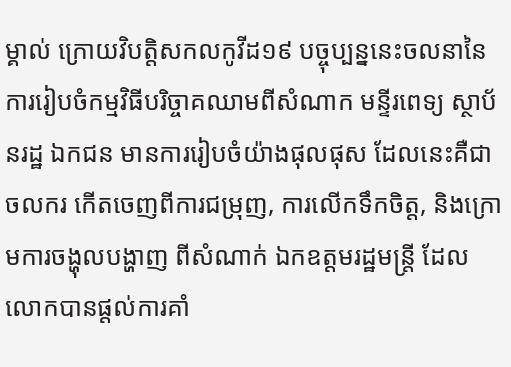ម្គាល់ ក្រោយវិបត្តិសកលកូវីដ១៩ បច្ចុប្បន្ននេះចលនានៃការរៀបចំកម្មវិធីបរិច្ចាគឈាមពីសំណាក មន្ទីរពេទ្យ ស្ថាប័នរដ្ឋ ឯកជន មានការរៀបចំយ៉ាងផុលផុស ដែលនេះគឺជាចលករ កើតចេញពីការជម្រុញ, ការលើកទឹកចិត្ត, និងក្រោមការចង្ហុលបង្ហាញ ពីសំណាក់ ឯកឧត្តមរដ្ឋមន្ត្រី ដែលលោកបានផ្តល់ការគាំ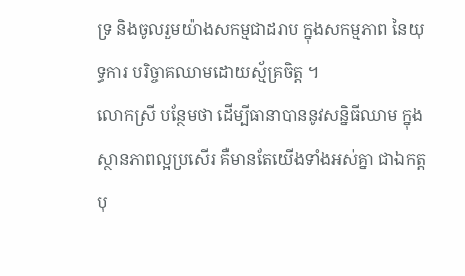ទ្រ និងចូលរួមយ៉ាងសកម្មជាដរាប ក្នុងសកម្មភាព នៃយុទ្ធការ បរិច្ចាគឈាមដោយស្ម័គ្រចិត្ត ។
លោកស្រី បន្ថែមថា ដើម្បីធានាបាននូវសន្និធីឈាម ក្នុងស្ថានភាពល្អប្រសើរ គឺមានតែយើងទាំងអស់គ្នា ជាឯកត្តបុ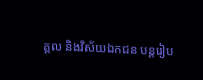គ្គល និងវិស័យឯកជន បន្តរៀប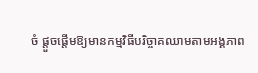ចំ ផ្តួចផ្តើមឱ្យមានកម្មវិធីបរិច្ចាគឈាមតាមអង្គភាព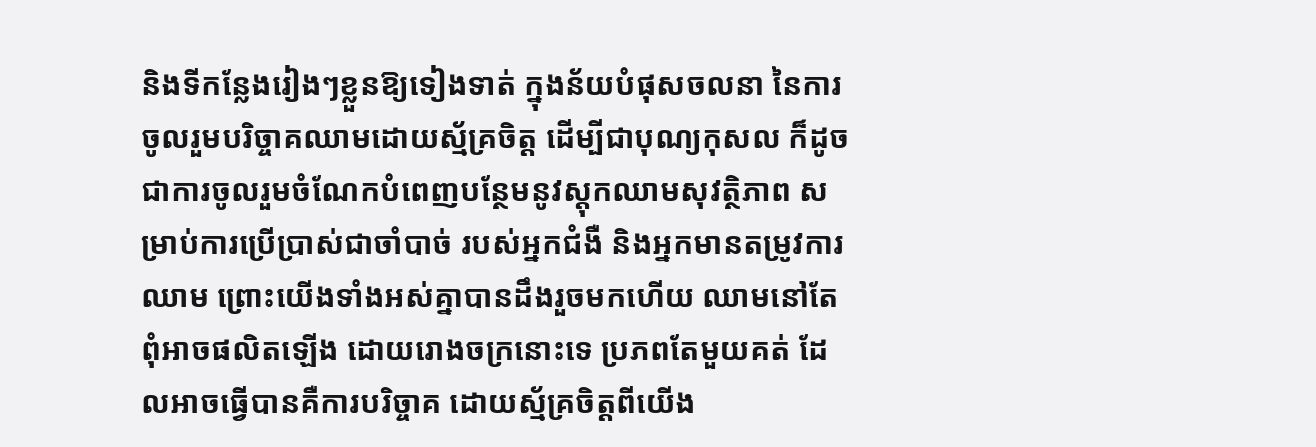និងទីកន្លែងរៀងៗខ្លួនឱ្យទៀងទាត់ ក្នុងន័យបំផុសចលនា នៃការចូលរួមបរិច្ចាគឈាមដោយស្ម័គ្រចិត្ត ដើម្បីជាបុណ្យកុសល ក៏ដូចជាការចូលរួមចំណែកបំពេញបន្ថែមនូវស្តុកឈាមសុវត្ថិភាព សម្រាប់ការប្រើប្រាស់ជាចាំបាច់ របស់អ្នកជំងឺ និងអ្នកមានតម្រូវការឈាម ព្រោះយើងទាំងអស់គ្នាបានដឹងរួចមកហើយ ឈាមនៅតែពុំអាចផលិតឡើង ដោយរោងចក្រនោះទេ ប្រភពតែមួយគត់ ដែលអាចធ្វើបានគឺការបរិច្ចាគ ដោយស្ម័គ្រចិត្តពីយើង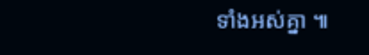ទាំងអស់គ្នា ៕